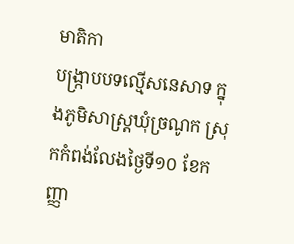មាតិកា
បង្ក្រាបបទល្មើសនេសាទ ក្នុងភូមិសាស្ត្រឃុំច្រណូក ស្រុកកំពង់លែងថ្ងៃទី១០ ខែកញ្ញា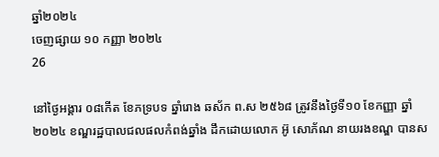ឆ្នាំ២០២៤
ចេញផ្សាយ ១០ កញ្ញា ២០២៤
26

នៅថ្ងៃអង្គារ ០៨កើត ខែភទ្របទ ឆ្នាំរោង ឆស័ក ព.ស ២៥៦៨ ត្រូវនឹងថ្ងៃទី១០ ខែកញ្ញា ឆ្នាំ២០២៤ ខណ្ឌរដ្ឋបាលជលផលកំពង់ឆ្នាំង ដឹកដោយលោក អ៊ូ សោភ័ណ នាយរងខណ្ឌ បានស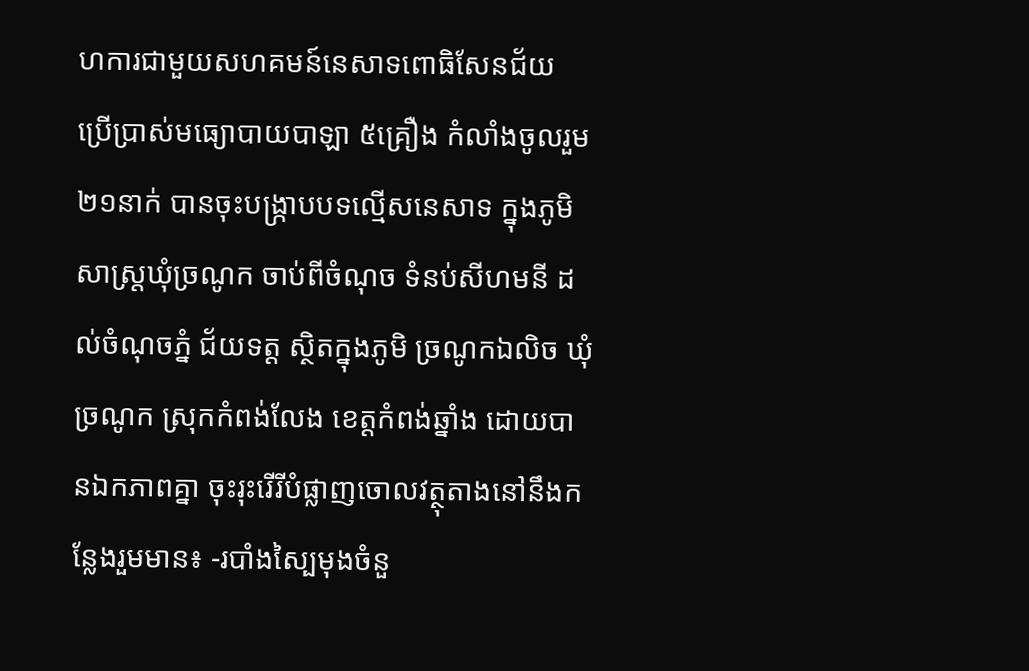ហការជាមួយសហគមន៍នេសាទពោធិសែនជ័យ ប្រើប្រាស់មធ្យោបាយបាឡា ៥គ្រឿង កំលាំងចូលរួម ២១នាក់ បានចុះបង្ក្រាបបទល្មើសនេសាទ ក្នុងភូមិសាស្ត្រឃុំច្រណូក ចាប់ពីចំណុច ទំនប់សីហមនី ដល់ចំណុចភ្នំ ជ័យទត្ត ស្ថិតក្នុងភូមិ ច្រណូកឯលិច ឃុំច្រណូក ស្រុកកំពង់លែង ខេត្តកំពង់ឆ្នាំង ដោយបានឯកភាពគ្នា ចុះរុះរើរីបំផ្លាញចោលវត្ថុតាងនៅនឹងកន្លែងរួមមាន៖ -របាំងស្បៃមុងចំនួ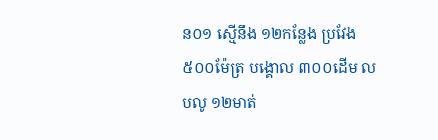ន០១ ស្មើនឹង ១២កន្លែង ប្រវែង ៥០០ម៉ែត្រ បង្គោល ៣០០ដេីម លបលូ ១២មាត់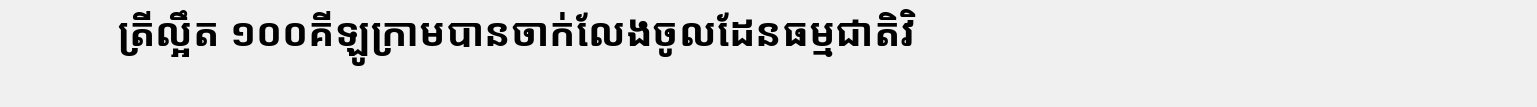ត្រីល្អឹត ១០០គីឡូក្រាមបានចាក់លែងចូលដែនធម្មជាតិវិ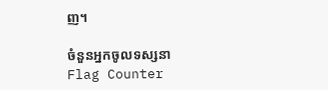ញ។

ចំនួនអ្នកចូលទស្សនា
Flag Counter